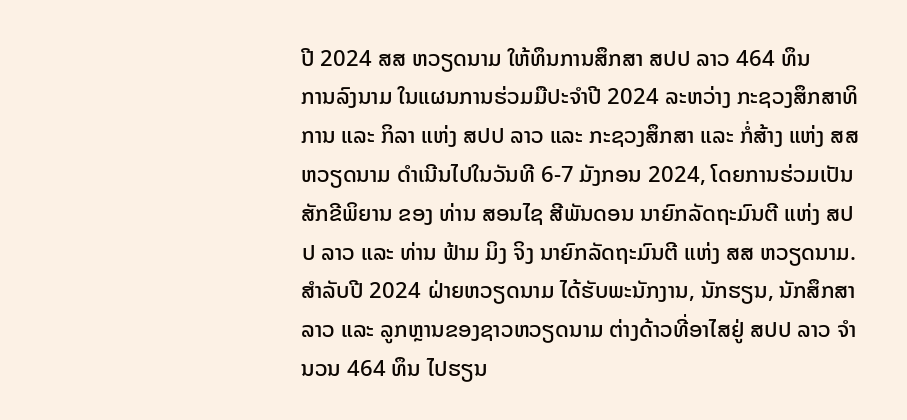ປີ 2024 ສສ ຫວຽດນາມ ໃຫ້ທຶນການສຶກສາ ສປປ ລາວ 464 ທຶນ
ການລົງນາມ ໃນແຜນການຮ່ວມມືປະຈໍາປີ 2024 ລະຫວ່າງ ກະຊວງສຶກສາທິການ ແລະ ກິລາ ແຫ່ງ ສປປ ລາວ ແລະ ກະຊວງສຶກສາ ແລະ ກໍ່ສ້າງ ແຫ່ງ ສສ ຫວຽດນາມ ດຳເນີນໄປໃນວັນທີ 6-7 ມັງກອນ 2024, ໂດຍການຮ່ວມເປັນສັກຂີພິຍານ ຂອງ ທ່ານ ສອນໄຊ ສີພັນດອນ ນາຍົກລັດຖະມົນຕີ ແຫ່ງ ສປປ ລາວ ແລະ ທ່ານ ຟ້າມ ມິງ ຈິງ ນາຍົກລັດຖະມົນຕີ ແຫ່ງ ສສ ຫວຽດນາມ.
ສຳລັບປີ 2024 ຝ່າຍຫວຽດນາມ ໄດ້ຮັບພະນັກງານ, ນັກຮຽນ, ນັກສຶກສາລາວ ແລະ ລູກຫຼານຂອງຊາວຫວຽດນາມ ຕ່າງດ້າວທີ່ອາໄສຢູ່ ສປປ ລາວ ຈຳນວນ 464 ທຶນ ໄປຮຽນ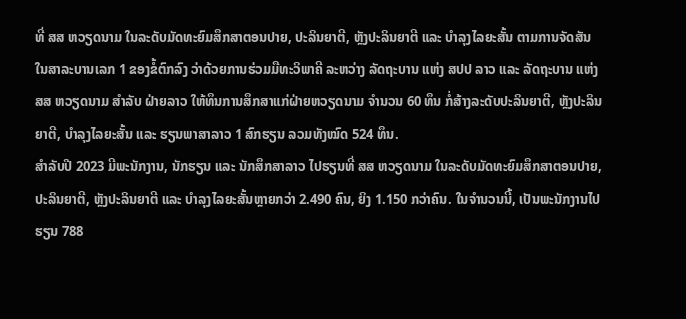ທີ່ ສສ ຫວຽດນາມ ໃນລະດັບມັດທະຍົມສຶກສາຕອນປາຍ, ປະລິນຍາຕີ, ຫຼັງປະລິນຍາຕີ ແລະ ບຳລຸງໄລຍະສັ້ນ ຕາມການຈັດສັນໃນສາລະບານເລກ 1 ຂອງຂໍ້ຕົກລົງ ວ່າດ້ວຍການຮ່ວມມືທະວິພາຄີ ລະຫວ່າງ ລັດຖະບານ ແຫ່ງ ສປປ ລາວ ແລະ ລັດຖະບານ ແຫ່ງ ສສ ຫວຽດນາມ ສຳລັບ ຝ່າຍລາວ ໃຫ້ທຶນການສຶກສາແກ່ຝ່າຍຫວຽດນາມ ຈຳນວນ 60 ທຶນ ກໍ່ສ້າງລະດັບປະລິນຍາຕີ, ຫຼັງປະລິນຍາຕີ, ບຳລຸງໄລຍະສັ້ນ ແລະ ຮຽນພາສາລາວ 1 ສົກຮຽນ ລວມທັງໝົດ 524 ທຶນ.
ສໍາລັບປີ 2023 ມີພະນັກງານ, ນັກຮຽນ ແລະ ນັກສຶກສາລາວ ໄປຮຽນທີ່ ສສ ຫວຽດນາມ ໃນລະດັບມັດທະຍົມສຶກສາຕອນປາຍ, ປະລິນຍາຕີ, ຫຼັງປະລິນຍາຕີ ແລະ ບຳລຸງໄລຍະສັ້ນຫຼາຍກວ່າ 2.490 ຄົນ, ຍິງ 1.150 ກວ່າຄົນ. ໃນຈຳນວນນີ້, ເປັນພະນັກງານໄປຮຽນ 788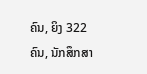ຄົນ, ຍິງ 322 ຄົນ, ນັກສຶກສາ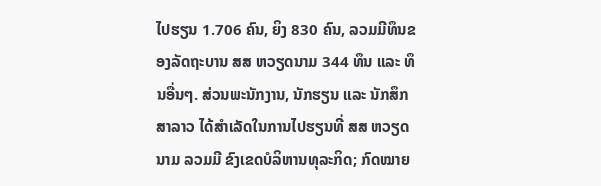ໄປຮຽນ 1.706 ຄົນ, ຍິງ 830 ຄົນ, ລວມມີທຶນຂອງລັດຖະບານ ສສ ຫວຽດນາມ 344 ທຶນ ແລະ ທຶນອື່ນໆ. ສ່ວນພະນັກງານ, ນັກຮຽນ ແລະ ນັກສຶກສາລາວ ໄດ້ສໍາເລັດໃນການໄປຮຽນທີ່ ສສ ຫວຽດນາມ ລວມມີ ຂົງເຂດບໍລິຫານທຸລະກິດ; ກົດໝາຍ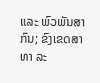ແລະ ພົວພັນສາກົນ; ຂົງເຂດສາທາ ລະ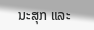ນະສຸກ ແລະ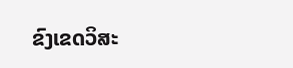ຂົງເຂດວິສະ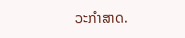ວະກໍາສາດ.